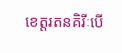ខេត្តរតនគិរីៈបើ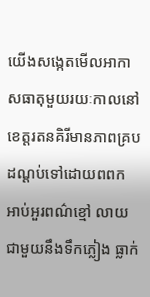យើងសង្កេតមើលអាកាសធាតុមួយរយៈកាលនៅខេត្តរតនគិរីមានភាពគ្របដណ្តប់ទៅដោយពពក អាប់អួរពណ៌ខ្មៅ លាយជាមួយនឹងទឹកភ្លៀង ធ្លាក់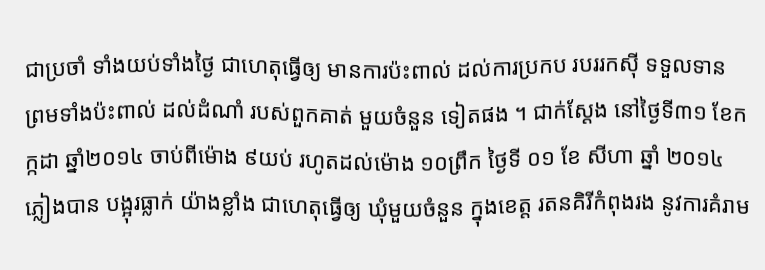ជាប្រចាំ ទាំងយប់ទាំងថ្ងៃ ជាហេតុធ្វើឲ្យ មានការប៉ះពាល់ ដល់ការប្រកប របររកស៊ី ទទួលទាន ព្រមទាំងប៉ះពាល់ ដល់ដំណាំ របស់ពួកគាត់ មួយចំនួន ទៀតផង ។ ជាក់ស្តែង នៅថ្ងៃទី៣១ ខែកក្កដា ឆ្នាំ២០១៤ ចាប់ពីម៉ោង ៩យប់ រហូតដល់ម៉ោង ១០ព្រឹក ថ្ងៃទី ០១ ខែ សីហា ឆ្នាំ ២០១៤ ភ្លៀងបាន បង្អុរធ្លាក់ យ៉ាងខ្លាំង ជាហេតុធ្វើឲ្យ ឃុំមួយចំនួន ក្នុងខេត្ត រតនគិរីកំពុងរង នូវការគំរាម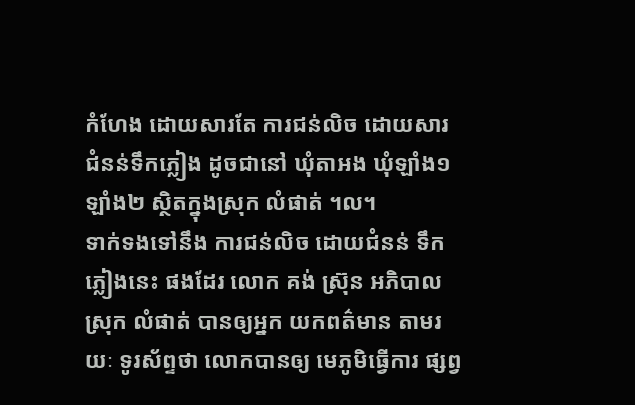កំហែង ដោយសារតែ ការជន់លិច ដោយសារ ជំនន់ទឹកភ្លៀង ដូចជានៅ ឃុំតាអង ឃុំឡាំង១ ឡាំង២ ស្ថិតក្នុងស្រុក លំផាត់ ។ល។
ទាក់ទងទៅនឹង ការជន់លិច ដោយជំនន់ ទឹកភ្លៀងនេះ ផងដែរ លោក គង់ ស្រ៊ុន អភិបាលស្រុក លំផាត់ បានឲ្យអ្នក យកពត៌មាន តាមរយៈ ទូរស័ព្ទថា លោកបានឲ្យ មេភូមិធ្វើការ ផ្សព្វ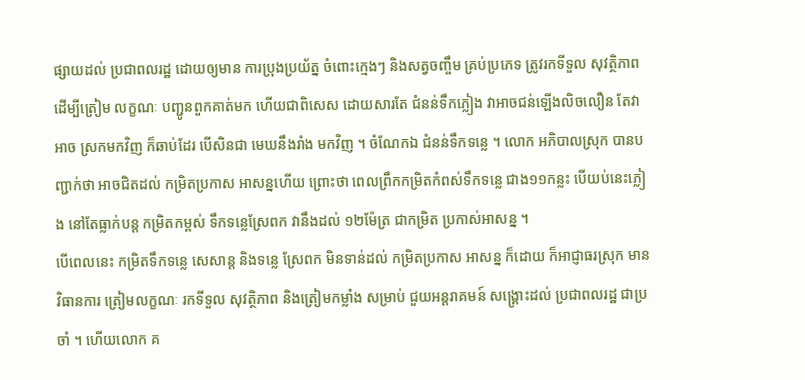ផ្សាយដល់ ប្រជាពលរដ្ឋ ដោយឲ្យមាន ការប្រុងប្រយ័ត្ន ចំពោះក្មេងៗ និងសត្វចញ្ចឹម គ្រប់ប្រភេទ ត្រូវរកទីទួល សុវត្ថិភាព ដើម្បីត្រៀម លក្ខណៈ បញ្ជូនពួកគាត់មក ហើយជាពិសេស ដោយសារតែ ជំនន់ទឹកភ្លៀង វាអាចជន់ឡើងលិចលឿន តែវាអាច ស្រកមកវិញ ក៏ឆាប់ដែរ បើសិនជា មេឃនឹងរាំង មកវិញ ។ ចំណែកឯ ជំនន់ទឹកទន្លេ ។ លោក អភិបាលស្រុក បានបញ្ជាក់ថា អាចជិតដល់ កម្រិតប្រកាស អាសន្នហើយ ព្រោះថា ពេលព្រឹកកម្រិតកំពស់ទឹកទន្លេ ជាង១១កន្លះ បើយប់នេះភ្លៀង នៅតែធ្លាក់បន្ត កម្រិតកម្ពស់ ទឹកទន្លេស្រែពក វានឹងដល់ ១២ម៉ែត្រ ជាកម្រិត ប្រកាស់អាសន្ន ។
បើពេលនេះ កម្រិតទឹកទន្លេ សេសាន្ត និងទន្លេ ស្រែពក មិនទាន់ដល់ កម្រិតប្រកាស អាសន្ន ក៏ដោយ ក៏អាជ្ញាធរស្រុក មានវិធានការ ត្រៀមលក្ខណៈ រកទីទួល សុវត្ថិភាព និងត្រៀមកម្លាំង សម្រាប់ ជួយអន្តរាគមន៍ សង្គ្រោះដល់ ប្រជាពលរដ្ឋ ជាប្រចាំ ។ ហើយលោក គ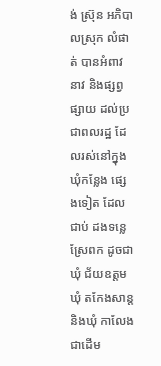ង់ ស្រ៊ុន អភិបាលស្រុក លំផាត់ បានអំពាវនាវ និងផ្សព្វផ្សាយ ដល់ប្រជាពលរដ្ឋ ដែលរស់នៅក្នុង ឃុំកន្លែង ផ្សេងទៀត ដែលជាប់ ដងទន្លេ ស្រែពក ដូចជាឃុំ ជ័យឧត្តម ឃុំ តកែងសាន្ត និងឃុំ កាលែង ជាដើម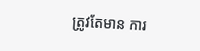ត្រូវតែមាន ការ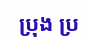ប្រុង ប្រ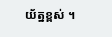យ័ត្នខ្ពស់ ។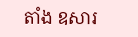តាំង ឧសារ